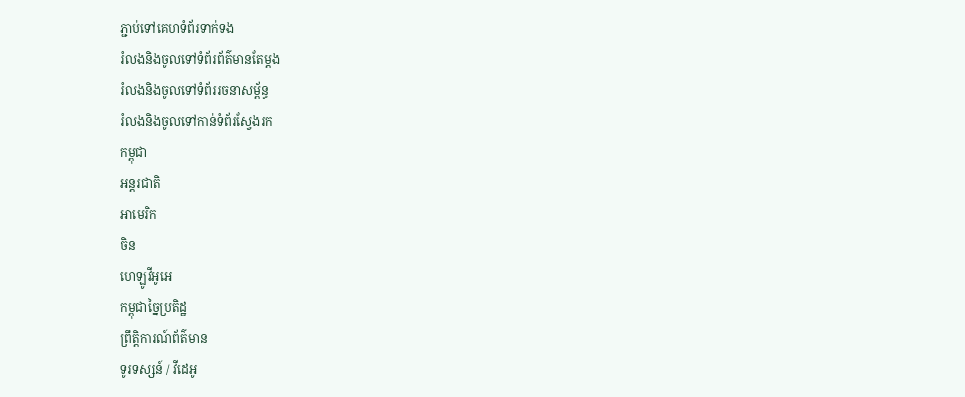ភ្ជាប់ទៅគេហទំព័រទាក់ទង
រំលងនិងចូលទៅទំព័រព័ត៌មានតែម្តង
រំលងនិងចូលទៅទំព័ររចនាសម្ព័ន្ធ
រំលងនិងចូលទៅកាន់ទំព័រស្វែងរក
កម្ពុជា
អន្តរជាតិ
អាមេរិក
ចិន
ហេឡូវីអូអេ
កម្ពុជាច្នៃប្រតិដ្ឋ
ព្រឹត្តិការណ៍ព័ត៌មាន
ទូរទស្សន៍ / វីដេអូ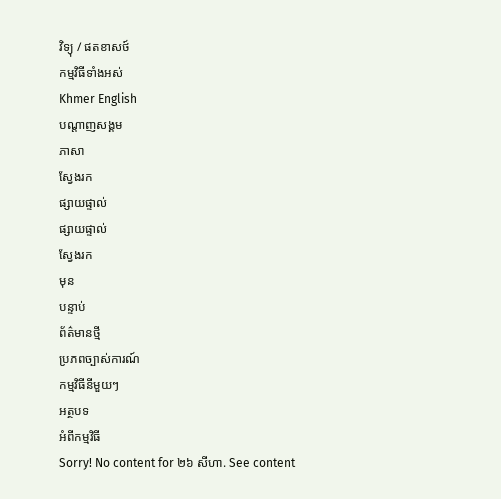វិទ្យុ / ផតខាសថ៍
កម្មវិធីទាំងអស់
Khmer English
បណ្តាញសង្គម
ភាសា
ស្វែងរក
ផ្សាយផ្ទាល់
ផ្សាយផ្ទាល់
ស្វែងរក
មុន
បន្ទាប់
ព័ត៌មានថ្មី
ប្រភពច្បាស់ការណ៍
កម្មវិធីនីមួយៗ
អត្ថបទ
អំពីកម្មវិធី
Sorry! No content for ២៦ សីហា. See content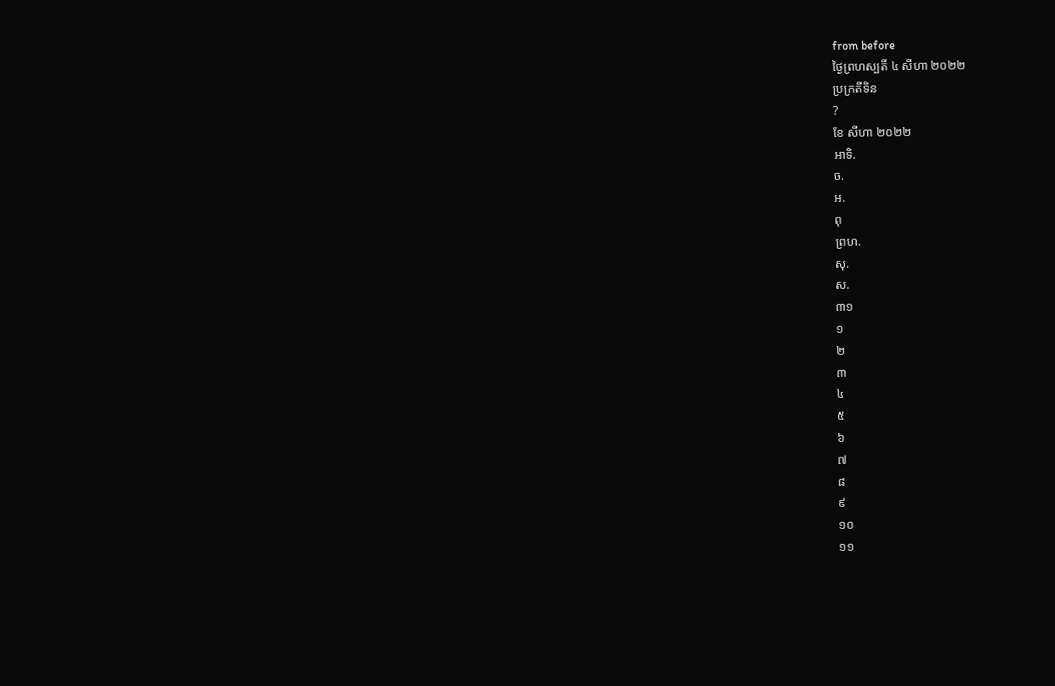from before
ថ្ងៃព្រហស្បតិ៍ ៤ សីហា ២០២២
ប្រក្រតីទិន
?
ខែ សីហា ២០២២
អាទិ.
ច.
អ.
ពុ
ព្រហ.
សុ.
ស.
៣១
១
២
៣
៤
៥
៦
៧
៨
៩
១០
១១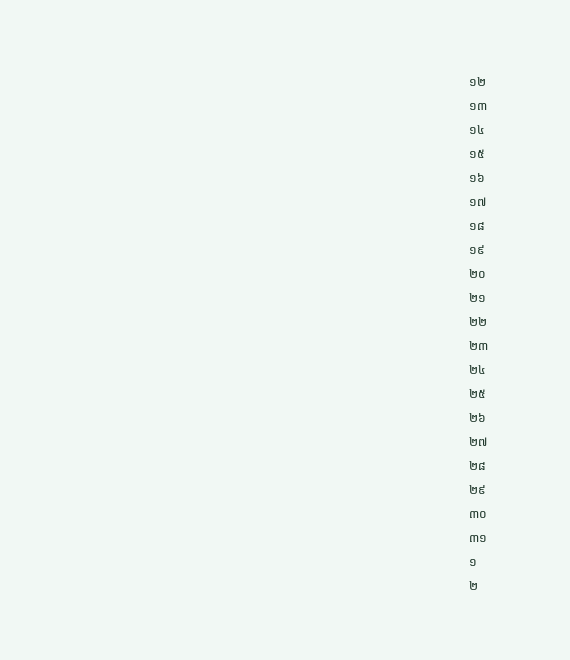១២
១៣
១៤
១៥
១៦
១៧
១៨
១៩
២០
២១
២២
២៣
២៤
២៥
២៦
២៧
២៨
២៩
៣០
៣១
១
២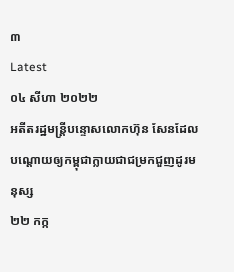៣
Latest
០៤ សីហា ២០២២
អតីតរដ្ឋមន្ត្រីបន្ទោសលោកហ៊ុន សែនដែលបណ្តោយឲ្យកម្ពុជាក្លាយជាជម្រកជួញដូរមនុស្ស
២២ កក្ក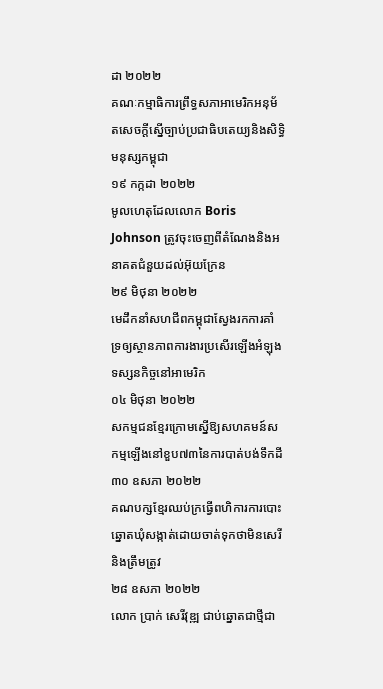ដា ២០២២
គណៈកម្មាធិការព្រឹទ្ធសភាអាមេរិកអនុម័តសេចក្តីស្នើច្បាប់ប្រជាធិបតេយ្យនិងសិទ្ធិមនុស្សកម្ពុជា
១៩ កក្កដា ២០២២
មូលហេតុដែលលោក Boris Johnson ត្រូវចុះចេញពីតំណែងនិងអនាគតជំនួយដល់អ៊ុយក្រែន
២៩ មិថុនា ២០២២
មេដឹកនាំសហជីពកម្ពុជាស្វែងរកការគាំទ្រឲ្យស្ថានភាពការងារប្រសើរឡើងអំឡុងទស្សនកិច្ចនៅអាមេរិក
០៤ មិថុនា ២០២២
សកម្មជនខ្មែរក្រោមស្នើឱ្យសហគមន៍សកម្មឡើងនៅខួប៧៣នៃការបាត់បង់ទឹកដី
៣០ ឧសភា ២០២២
គណបក្សខ្មែរឈប់ក្រធ្វើពហិការការបោះឆ្នោតឃុំសង្កាត់ដោយចាត់ទុកថាមិនសេរីនិងត្រឹមត្រូវ
២៨ ឧសភា ២០២២
លោក ប្រាក់ សេរីវុឌ្ឍ ជាប់ឆ្នោតជាថ្មីជា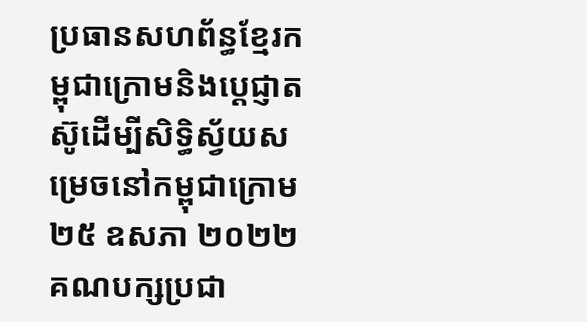ប្រធានសហព័ន្ធខ្មែរកម្ពុជាក្រោមនិងប្តេជ្ញាតស៊ូដើម្បីសិទ្ធិស្វ័យសម្រេចនៅកម្ពុជាក្រោម
២៥ ឧសភា ២០២២
គណបក្សប្រជា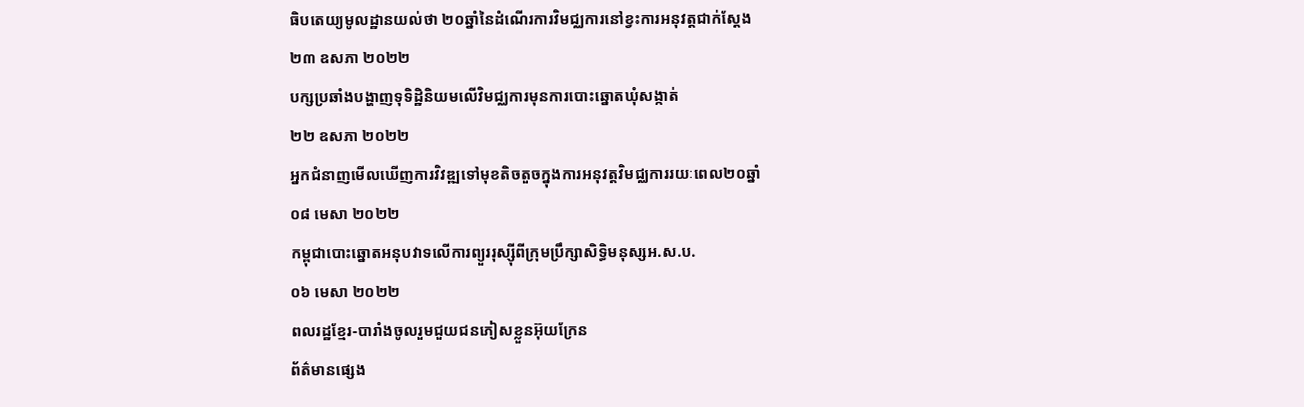ធិបតេយ្យមូលដ្ឋានយល់ថា ២០ឆ្នាំនៃដំណើរការវិមជ្ឈការនៅខ្វះការអនុវត្តជាក់ស្តែង
២៣ ឧសភា ២០២២
បក្សប្រឆាំងបង្ហាញទុទិដ្ឋិនិយមលើវិមជ្ឈការមុនការបោះឆ្នោតឃុំសង្កាត់
២២ ឧសភា ២០២២
អ្នកជំនាញមើលឃើញការវិវឌ្ឍទៅមុខតិចតួចក្នុងការអនុវត្តវិមជ្ឈការរយៈពេល២០ឆ្នាំ
០៨ មេសា ២០២២
កម្ពុជាបោះឆ្នោតអនុបវាទលើការព្យួររុស្ស៊ីពីក្រុមប្រឹក្សាសិទ្ធិមនុស្សអ.ស.ប.
០៦ មេសា ២០២២
ពលរដ្ឋខ្មែរ-បារាំងចូលរួមជួយជនភៀសខ្លួនអ៊ុយក្រែន
ព័ត៌មានផ្សេង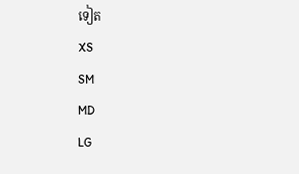ទៀត
XS
SM
MD
LG